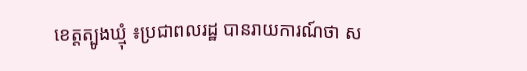ខេត្តត្បូងឃ្មុំ ៖ប្រជាពលរដ្ឋ បានរាយការណ៍ថា ស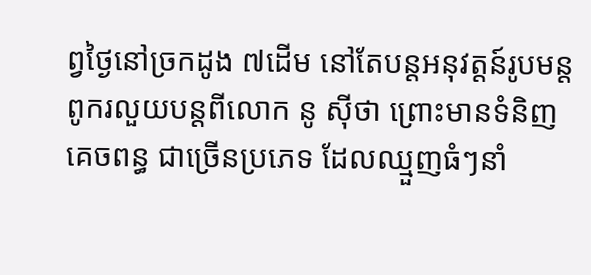ព្វថ្ងៃនៅច្រកដូង ៧ដើម នៅតែបន្តអនុវត្តន៍រូបមន្ត ពូករលួយបន្តពីលោក នូ ស៊ីថា ព្រោះមានទំនិញគេចពន្ធ ជាច្រើនប្រភេទ ដែលឈ្មួញធំៗនាំ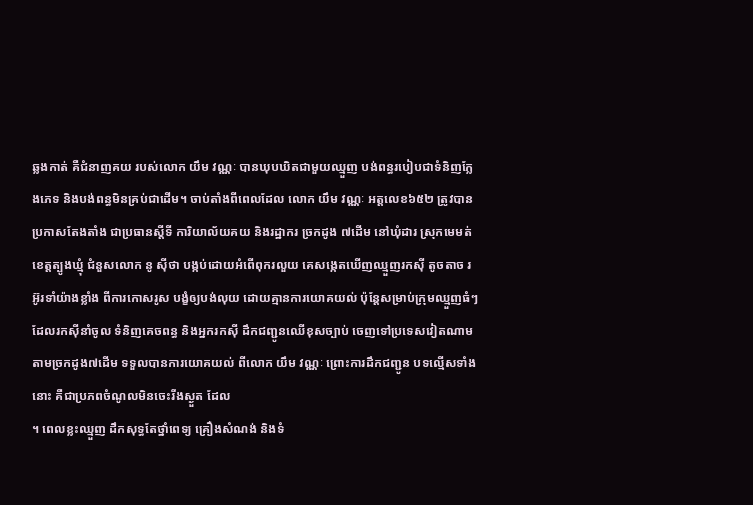ឆ្លងកាត់ គឺជំនាញគយ របស់លោក យឹម វណ្ណៈ បានឃុបឃិតជាមួយឈ្មួញ បង់ពន្ធរបៀបជាទំនិញក្លែងភេទ និងបង់ពន្ធមិនគ្រប់ជាដើម។ ចាប់តាំងពីពេលដែល លោក យឹម វណ្ណៈ អត្តលេខ៦៥២ ត្រូវបានប្រកាសតែងតាំង ជាប្រធានស្តីទី ការិយាល័យគយ និងរដ្ឋាករ ច្រកដូង ៧ដើម នៅឃុំដារ ស្រុកមេមត់ ខេត្តត្បូងឃ្មុំ ជំនួសលោក នូ ស៊ីថា បង្កប់ដោយអំពើពុករលួយ គេសង្កេតឃើញឈ្មួញរកស៊ី តូចតាច រអ៊ូរទាំយ៉ាងខ្លាំង ពីការកោសរូស បង្ខំឲ្យបង់លុយ ដោយគ្មានការយោគយល់ ប៉ុន្តែសម្រាប់ក្រុមឈ្មួញធំៗ ដែលរកស៊ីនាំចូល ទំនិញគេចពន្ធ និងអ្នករកស៊ី ដឹកជញ្ជូនឈើខុសច្បាប់ ចេញទៅប្រទេសវៀតណាម តាមច្រកដូង៧ដើម ទទួលបានការយោគយល់ ពីលោក យឹម វណ្ណៈ ព្រោះការដឹកជញ្ជូន បទល្មើសទាំងនោះ គឺជាប្រភពចំណូលមិនចេះរីងស្ងួត ដែល
។ ពេលខ្លះឈ្មួញ ដឹកសុទ្ធតែថ្នាំពេទ្យ គ្រឿងសំណង់ និងទំ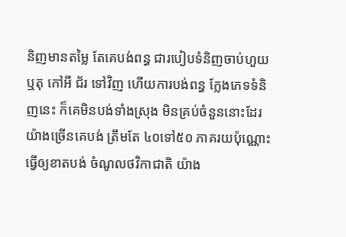និញមានតម្លៃ តែគេបង់ពន្ធ ជារបៀបទំនិញចាប់ហួយ ឬតុ កៅអី ជ័រ ទៅវិញ ហើយការបង់ពន្ធ ក្លែងភេទទំនិញនេះ ក៏គេមិនបង់ទាំងស្រុង មិនគ្រប់ចំនួននោះដែរ យ៉ាងច្រើនគេបង់ ត្រឹមតែ ៤០ទៅ៥០ ភាគរយប៉ុណ្ណោះ ធ្វើឲ្យខាតបង់ ចំណូលថវិកាជាតិ យ៉ាង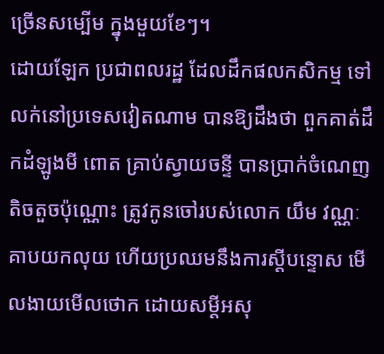ច្រើនសម្បើម ក្នុងមួយខែៗ។
ដោយឡែក ប្រជាពលរដ្ឋ ដែលដឹកផលកសិកម្ម ទៅលក់នៅប្រទេសវៀតណាម បានឱ្យដឹងថា ពួកគាត់ដឹកដំឡូងមី ពោត គ្រាប់ស្វាយចន្ទី បានប្រាក់ចំណេញ តិចតួចប៉ុណ្ណោះ ត្រូវកូនចៅរបស់លោក យឹម វណ្ណៈ គាបយកលុយ ហើយប្រឈមនឹងការស្តីបន្ទោស មើលងាយមើលថោក ដោយសម្តីអសុ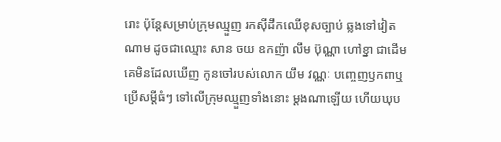រោះ ប៉ុន្តែសម្រាប់ក្រុមឈ្មួញ រកស៊ីដឹកឈើខុសច្បាប់ ឆ្លងទៅវៀតណាម ដូចជាឈ្មោះ សាន ចយ ឧកញ៉ា លឹម ប៊ុណ្ណា ហៅខ្នា ជាដើម គេមិនដែលឃើញ កូនចៅរបស់លោក យឹម វណ្ណៈ បញ្ចេញឫកពាឬប្រើសម្តីធំៗ ទៅលើក្រុមឈ្មួញទាំងនោះ ម្តងណាឡើយ ហើយឃុប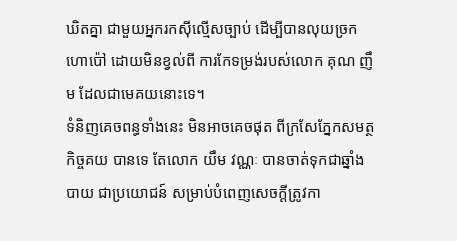ឃិតគ្នា ជាមួយអ្នករកស៊ីល្មើសច្បាប់ ដើម្បីបានលុយច្រកហោប៉ៅ ដោយមិនខ្វល់ពី ការកែទម្រង់របស់លោក គុណ ញឹម ដែលជាមេគយនោះទេ។
ទំនិញគេចពន្ធទាំងនេះ មិនអាចគេចផុត ពីក្រសែភ្នែកសមត្ថកិច្ចគយ បានទេ តែលោក យឹម វណ្ណៈ បានចាត់ទុកជាឆ្នាំងបាយ ជាប្រយោជន៍ សម្រាប់បំពេញសេចក្តីត្រូវកា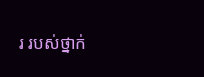រ របស់ថ្នាក់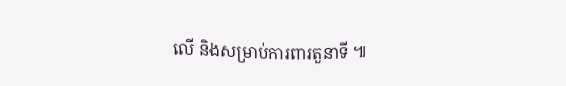លើ និងសម្រាប់ការពារតួនាទី ៕